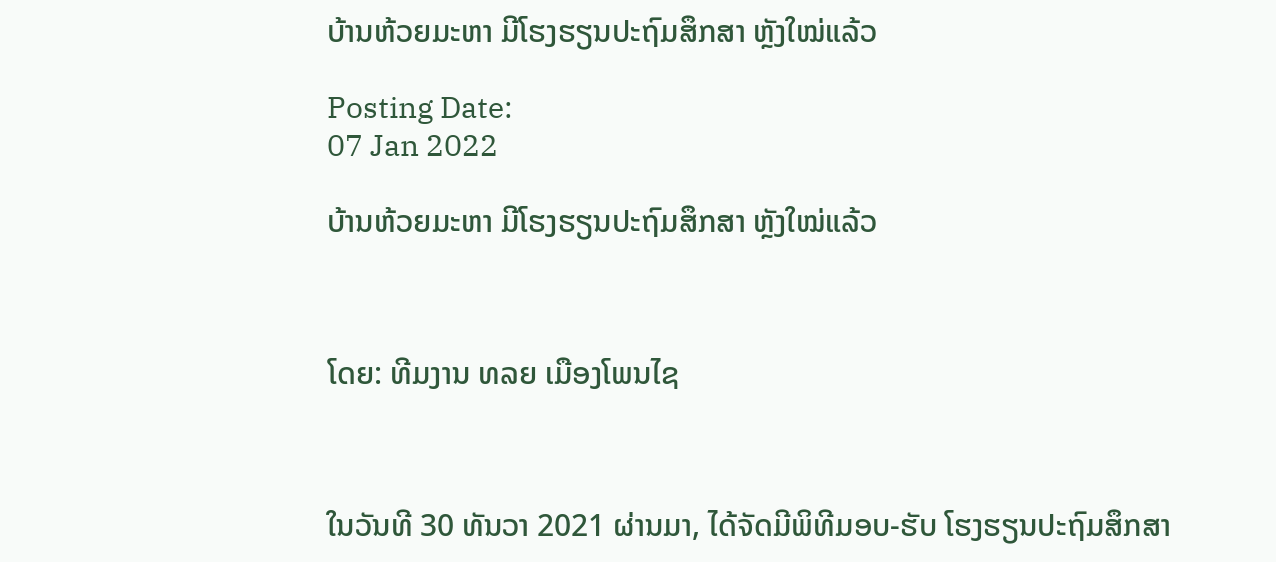ບ້ານຫ້ວຍມະຫາ ມີໂຮງຮຽນປະຖົມສຶກສາ ຫຼັງໃໝ່ແລ້ວ

Posting Date:
07 Jan 2022

ບ້ານຫ້ວຍມະຫາ ມີໂຮງຮຽນປະຖົມສຶກສາ ຫຼັງໃໝ່ແລ້ວ



ໂດຍ: ທີມງານ ທລຍ ເມືອງໂພນໄຊ



ໃນວັນທີ 30 ທັນວາ 2021 ຜ່ານມາ, ໄດ້ຈັດມີພິທີມອບ-ຮັບ ໂຮງຮຽນປະຖົມສຶກສາ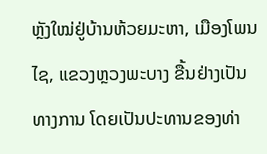ຫຼັງໃໝ່ຢູ່ບ້ານຫ້ວຍມະຫາ, ເມືອງໂພນໄຊ, ແຂວງຫຼວງພະບາງ ຂື້ນຢ່າງເປັນທາງການ ໂດຍເປັນປະທານຂອງທ່າ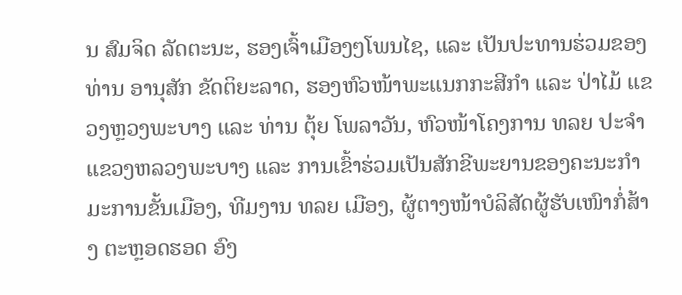ນ ສົມຈິດ ລັດຕະນະ, ຮອງເຈົ້າເມືອງໆໂພນໄຊ, ແລະ ເປັນປະທານຮ່ວມຂອງທ່ານ ອານຸສັກ ຂັດຕິຍະລາດ, ຮອງຫົວໜ້າພະແນກກະສີກໍາ ແລະ ປ່າໄມ້ ແຂວງຫຼວງພະບາງ ແລະ ທ່ານ ຕຸ້ຍ ໂພລາວັນ, ຫົວໜ້າໂຄງການ ທລຍ ປະຈໍາແຂວງຫລວງພະບາງ ແລະ ການເຂົ້າຮ່ວມເປັນສັກຂີພະຍານຂອງຄະນະກໍາມະການຂັ້ນເມືອງ, ທີມງານ ທລຍ ເມືອງ, ຜູ້ຕາງໜ້າບໍລິສັດຜູ້ຮັບເໜົາກໍ່ສ້າງ ຕະຫຼອດຮອດ ອົງ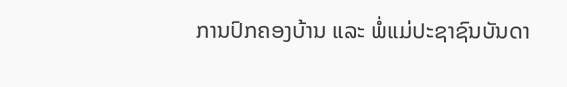ການປົກຄອງບ້ານ ແລະ ພໍ່ແມ່ປະຊາຊົນບັນດາ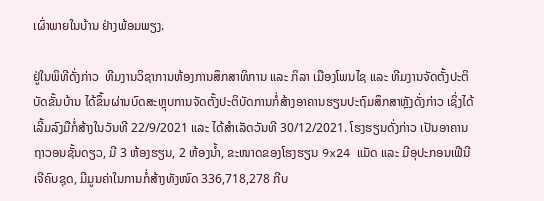ເຜົ່າພາຍໃນບ້ານ ຢ່າງພ້ອມພຽງ.

ຢູ່ໃນພິທີດັ່ງກ່າວ  ທີມງານວິຊາການຫ້ອງການສຶກສາທິການ ແລະ ກິລາ ເມືອງໂພນໄຊ ແລະ ທີມງານຈັດຕັ້ງປະຕິບັດຂັ້ນບ້ານ ໄດ້ຂຶ້ນຜ່ານບົດສະຫຼຸບການຈັດຕັ້ງປະຕິບັດການກໍ່ສ້າງອາຄານຮຽນປະຖົມສຶກສາຫຼັງດັ່ງກ່າວ ເຊິ່ງໄດ້ເລີ້ມລົງມືກໍ່ສ້າງໃນວັນທີ 22/9/2021 ແລະ ໄດ້ສໍາເລັດວັນທີ 30/12/2021. ໂຮງຮຽນດັ່ງກ່າວ ເປັນອາຄານຖາວອນຊັ້ນດຽວ, ມີ 3 ຫ້ອງຮຽນ, 2 ຫ້ອງນໍ້າ, ຂະໜາດຂອງໂຮງຮຽນ 9x24 ແມັດ ແລະ ມີອຸປະກອນເຟີນີເຈີຄົບຊຸດ, ມີມູນຄ່າໃນການກໍ່ສ້າງທັງໜົດ 336,718,278 ກີບ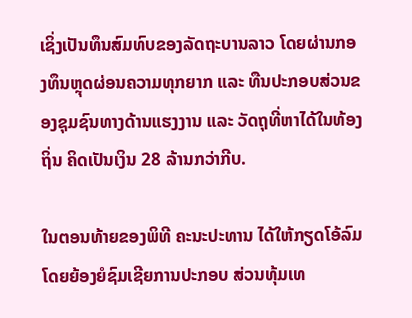ເຊິ່ງເປັນທຶນສົມທົບຂອງລັດຖະບານລາວ ໂດຍຜ່ານກອງທຶນຫຼຸດຜ່ອນຄວາມທຸກຍາກ ແລະ ທືນປະກອບສ່ວນຂອງຊຸມຊົນທາງດ້ານແຮງງານ ແລະ ວັດຖຸທີ່ຫາໄດ້ໃນທ້ອງຖິ່ນ ຄິດເປັນເງິນ 28 ລ້ານກວ່າກີບ.

ໃນຕອນທ້າຍຂອງພິທີ ຄະນະປະທານ ໄດ້ໃຫ້ກຽດໂອ້ລົມ ໂດຍຍ້ອງຍໍຊົມເຊີຍການປະກອບ ສ່ວນທຸ້ມເທ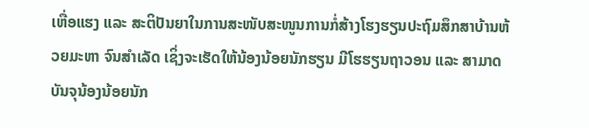ເຫື່ອແຮງ ແລະ ສະຕິປັນຍາໃນການສະໜັບສະໜູນການກໍ່ສ້າງໂຮງຮຽນປະຖົມສຶກສາບ້ານຫ້ວຍມະຫາ ຈົນສໍາເລັດ ເຊິ່ງຈະເຮັດໃຫ້ນ້ອງນ້ອຍນັກຮຽນ ມີໂຮຮຽນຖາວອນ ແລະ ສາມາດບັນຈຸນ້ອງນ້ອຍນັກ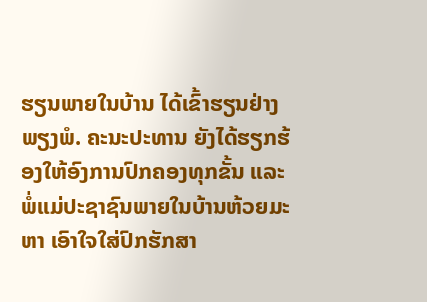ຮຽນພາຍໃນບ້ານ ໄດ້ເຂົ້າຮຽນຢ່າງພຽງພໍ. ຄະນະປະທານ ຍັງໄດ້ຮຽກຮ້ອງໃຫ້ອົງການປົກຄອງທຸກຂັ້ນ ແລະ ພໍ່ແມ່ປະຊາຊົນພາຍໃນບ້ານຫ້ວຍມະຫາ ເອົາໃຈໃສ່ປົກຮັກສາ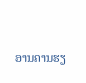ອານຄານຮຽ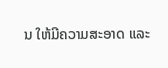ນ ໃຫ້ມີຄວາມສະອາດ ແລະ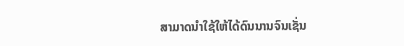ສາມາດນໍາໃຊ້ໃຫ້ໄດ້ດົນນານຈົນເຊັ່ນ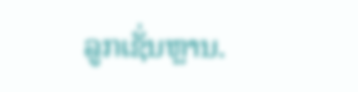ລູກເຊັ່ນຫຼານ.